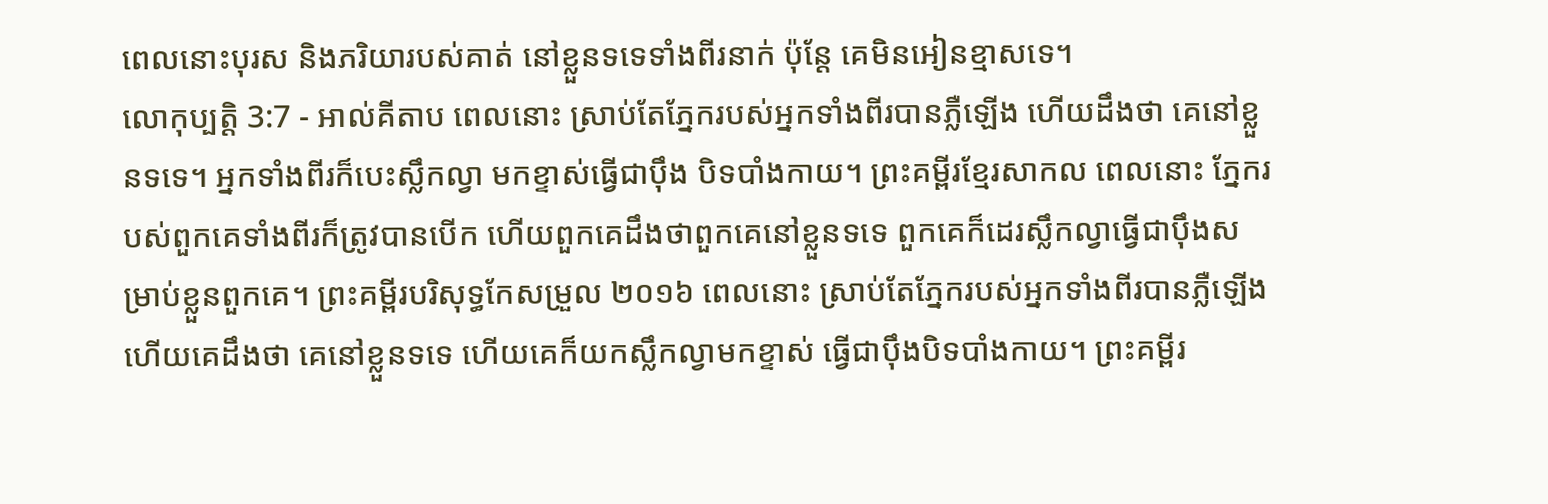ពេលនោះបុរស និងភរិយារបស់គាត់ នៅខ្លួនទទេទាំងពីរនាក់ ប៉ុន្តែ គេមិនអៀនខ្មាសទេ។
លោកុប្បត្តិ 3:7 - អាល់គីតាប ពេលនោះ ស្រាប់តែភ្នែករបស់អ្នកទាំងពីរបានភ្លឺឡើង ហើយដឹងថា គេនៅខ្លួនទទេ។ អ្នកទាំងពីរក៏បេះស្លឹកល្វា មកខ្ទាស់ធ្វើជាប៉ឹង បិទបាំងកាយ។ ព្រះគម្ពីរខ្មែរសាកល ពេលនោះ ភ្នែករបស់ពួកគេទាំងពីរក៏ត្រូវបានបើក ហើយពួកគេដឹងថាពួកគេនៅខ្លួនទទេ ពួកគេក៏ដេរស្លឹកល្វាធ្វើជាប៉ឹងសម្រាប់ខ្លួនពួកគេ។ ព្រះគម្ពីរបរិសុទ្ធកែសម្រួល ២០១៦ ពេលនោះ ស្រាប់តែភ្នែករបស់អ្នកទាំងពីរបានភ្លឺឡើង ហើយគេដឹងថា គេនៅខ្លួនទទេ ហើយគេក៏យកស្លឹកល្វាមកខ្ទាស់ ធ្វើជាប៉ឹងបិទបាំងកាយ។ ព្រះគម្ពីរ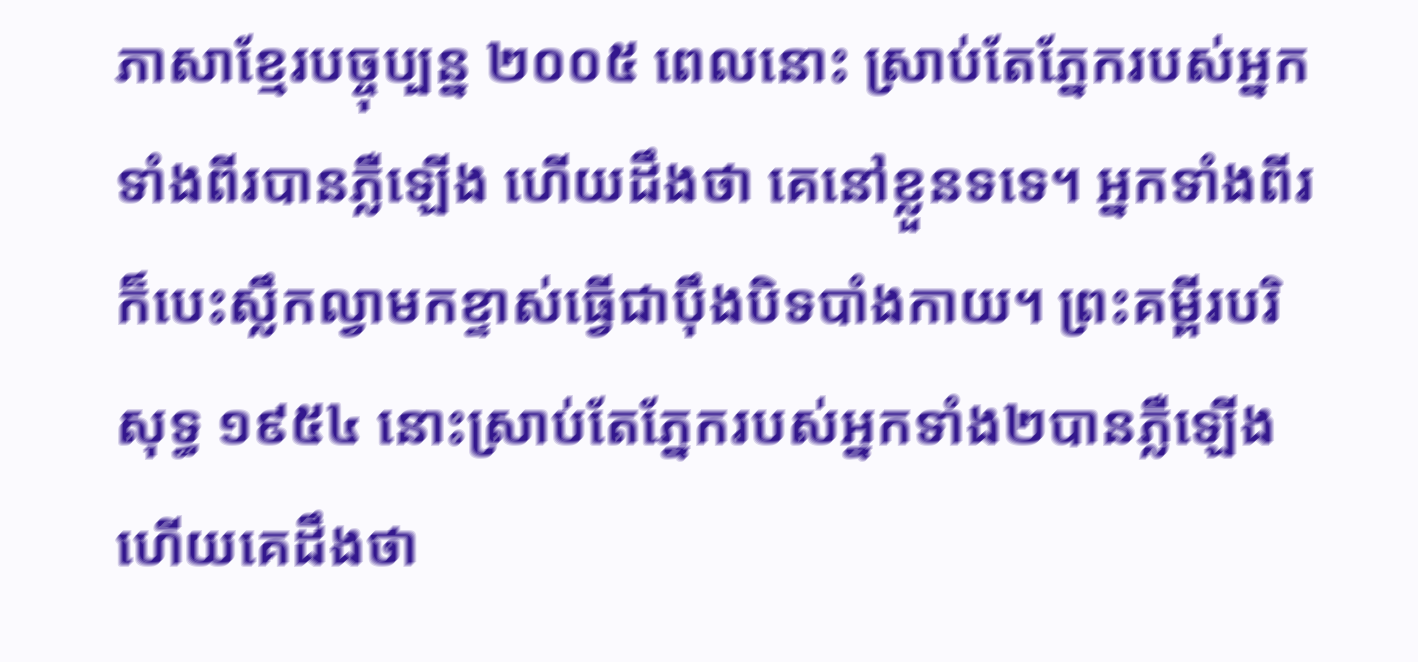ភាសាខ្មែរបច្ចុប្បន្ន ២០០៥ ពេលនោះ ស្រាប់តែភ្នែករបស់អ្នកទាំងពីរបានភ្លឺឡើង ហើយដឹងថា គេនៅខ្លួនទទេ។ អ្នកទាំងពីរក៏បេះស្លឹកល្វាមកខ្ទាស់ធ្វើជាប៉ឹងបិទបាំងកាយ។ ព្រះគម្ពីរបរិសុទ្ធ ១៩៥៤ នោះស្រាប់តែភ្នែករបស់អ្នកទាំង២បានភ្លឺឡើង ហើយគេដឹងថា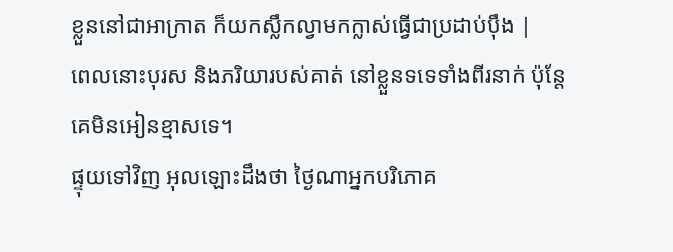ខ្លួននៅជាអាក្រាត ក៏យកស្លឹកល្វាមកក្លាស់ធ្វើជាប្រដាប់ប៉ឹង |
ពេលនោះបុរស និងភរិយារបស់គាត់ នៅខ្លួនទទេទាំងពីរនាក់ ប៉ុន្តែ គេមិនអៀនខ្មាសទេ។
ផ្ទុយទៅវិញ អុលឡោះដឹងថា ថ្ងៃណាអ្នកបរិភោគ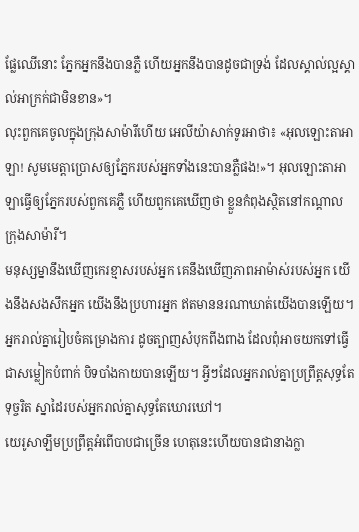ផ្លែឈើនោះ ភ្នែកអ្នកនឹងបានភ្លឺ ហើយអ្នកនឹងបានដូចជាទ្រង់ ដែលស្គាល់ល្អស្គាល់អាក្រក់ជាមិនខាន»។
លុះពួកគេចូលក្នុងក្រុងសាម៉ារីហើយ អេលីយ៉ាសាក់ទូរអាថា៖ «អុលឡោះតាអាឡា! សូមមេត្តាប្រោសឲ្យភ្នែករបស់អ្នកទាំងនេះបានភ្លឺផង!»។ អុលឡោះតាអាឡាធ្វើឲ្យភ្នែករបស់ពួកគេភ្លឺ ហើយពួកគេឃើញថា ខ្លួនកំពុងស្ថិតនៅកណ្តាលក្រុងសាម៉ារី។
មនុស្សម្នានឹងឃើញកេរខ្មាសរបស់អ្នក គេនឹងឃើញភាពអាម៉ាស់របស់អ្នក យើងនឹងសងសឹកអ្នក យើងនឹងប្រហារអ្នក ឥតមាននរណាឃាត់យើងបានឡើយ។
អ្នករាល់គ្នារៀបចំគម្រោងការ ដូចត្បាញសំបុកពីងពាង ដែលពុំអាចយកទៅធ្វើជាសម្លៀកបំពាក់ បិទបាំងកាយបានឡើយ។ អ្វីៗដែលអ្នករាល់គ្នាប្រព្រឹត្តសុទ្ធតែទុច្ចរិត ស្នាដៃរបស់អ្នករាល់គ្នាសុទ្ធតែឃោរឃៅ។
យេរូសាឡឹមប្រព្រឹត្តអំពើបាបជាច្រើន ហេតុនេះហើយបានជានាងក្លា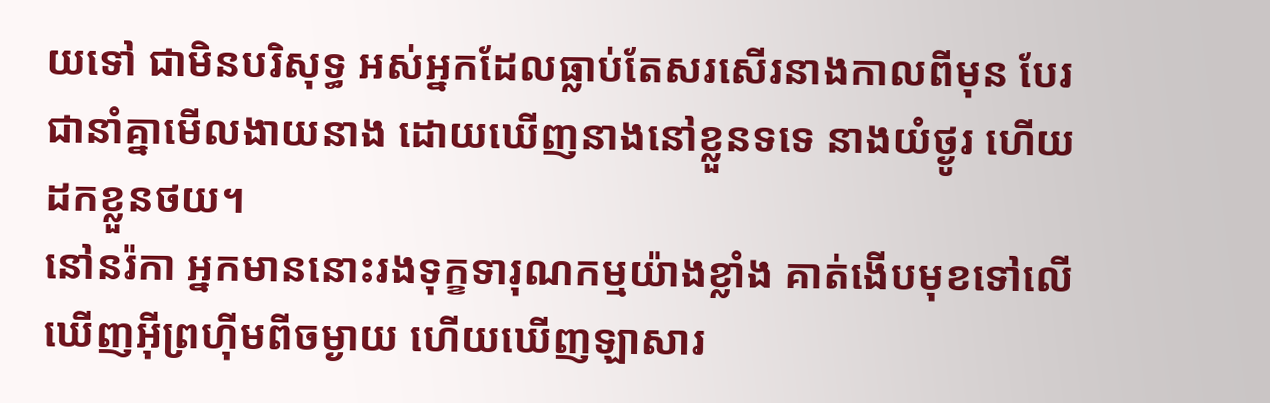យទៅ ជាមិនបរិសុទ្ធ អស់អ្នកដែលធ្លាប់តែសរសើរនាងកាលពីមុន បែរជានាំគ្នាមើលងាយនាង ដោយឃើញនាងនៅខ្លួនទទេ នាងយំថ្ងូរ ហើយដកខ្លួនថយ។
នៅនរ៉កា អ្នកមាននោះរងទុក្ខទារុណកម្មយ៉ាងខ្លាំង គាត់ងើបមុខទៅលើឃើញអ៊ីព្រហ៊ីមពីចម្ងាយ ហើយឃើញឡាសារ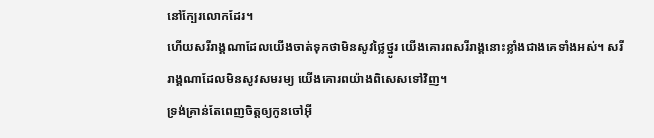នៅក្បែរលោកដែរ។
ហើយសរីរាង្គណាដែលយើងចាត់ទុកថាមិនសូវថ្លៃថ្នូរ យើងគោរពសរីរាង្គនោះខ្លាំងជាងគេទាំងអស់។ សរីរាង្គណាដែលមិនសូវសមរម្យ យើងគោរពយ៉ាងពិសេសទៅវិញ។
ទ្រង់គ្រាន់តែពេញចិត្តឲ្យកូនចៅអ៊ី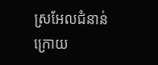ស្រអែលជំនាន់ក្រោយ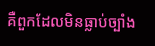គឺពួកដែលមិនធ្លាប់ច្បាំង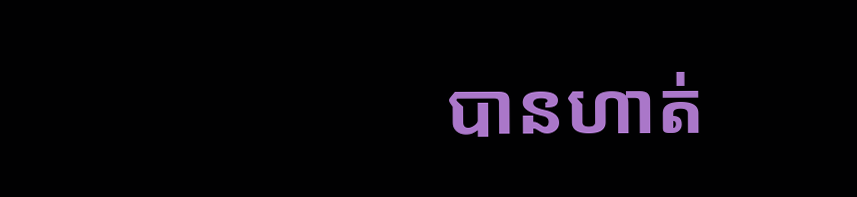បានហាត់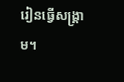រៀនធ្វើសង្គ្រាម។